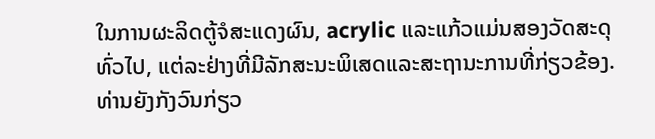ໃນການຜະລິດຕູ້ຈໍສະແດງຜົນ, acrylic ແລະແກ້ວແມ່ນສອງວັດສະດຸທົ່ວໄປ, ແຕ່ລະຢ່າງທີ່ມີລັກສະນະພິເສດແລະສະຖານະການທີ່ກ່ຽວຂ້ອງ.
ທ່ານຍັງກັງວົນກ່ຽວ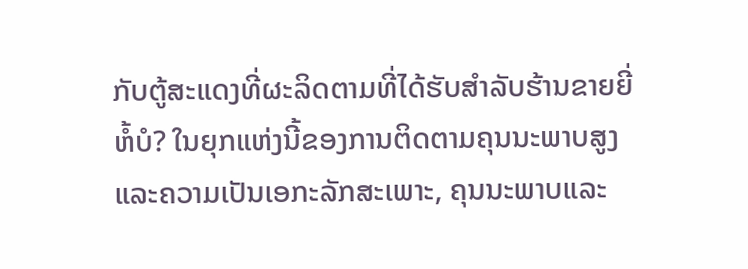ກັບຕູ້ສະແດງທີ່ຜະລິດຕາມທີ່ໄດ້ຮັບສໍາລັບຮ້ານຂາຍຍີ່ຫໍ້ບໍ? ໃນຍຸກແຫ່ງນີ້ຂອງການຕິດຕາມຄຸນນະພາບສູງແລະຄວາມເປັນເອກະລັກສະເພາະ, ຄຸນນະພາບແລະ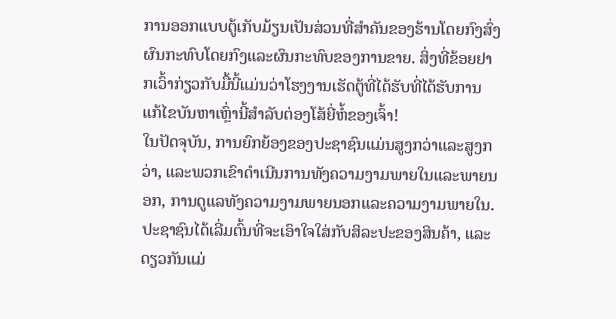ການອອກແບບຕູ້ເກັບມ້ຽນເປັນສ່ວນທີ່ສໍາຄັນຂອງຮ້ານໂດຍກົງສົ່ງຜົນກະທົບໂດຍກົງແລະຜົນກະທົບຂອງການຂາຍ. ສິ່ງທີ່ຂ້ອຍຢາກເວົ້າກ່ຽວກັບມື້ນີ້ແມ່ນວ່າໂຮງງານເຮັດຕູ້ທີ່ໄດ້ຮັບທີ່ໄດ້ຮັບການແກ້ໄຂບັນຫາເຫຼົ່ານີ້ສໍາລັບຕ່ອງໂສ້ຍີ່ຫໍ້ຂອງເຈົ້າ!
ໃນປັດຈຸບັນ, ການຍົກຍ້ອງຂອງປະຊາຊົນແມ່ນສູງກວ່າແລະສູງກວ່າ, ແລະພວກເຂົາດໍາເນີນການທັງຄວາມງາມພາຍໃນແລະພາຍນອກ, ການດູແລທັງຄວາມງາມພາຍນອກແລະຄວາມງາມພາຍໃນ. ປະຊາຊົນໄດ້ເລີ່ມຕົ້ນທີ່ຈະເອົາໃຈໃສ່ກັບສິລະປະຂອງສິນຄ້າ, ແລະດຽວກັນແມ່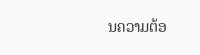ນຄວາມຕ້ອ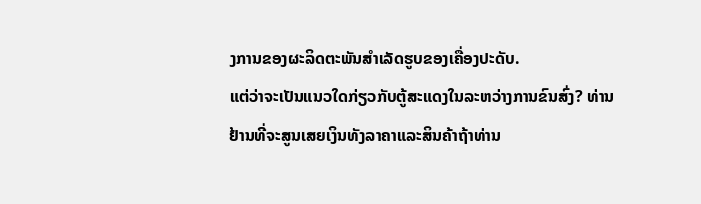ງການຂອງຜະລິດຕະພັນສໍາເລັດຮູບຂອງເຄື່ອງປະດັບ.
ແຕ່ວ່າຈະເປັນແນວໃດກ່ຽວກັບຕູ້ສະແດງໃນລະຫວ່າງການຂົນສົ່ງ? ທ່ານຢ້ານທີ່ຈະສູນເສຍເງິນທັງລາຄາແລະສິນຄ້າຖ້າທ່ານ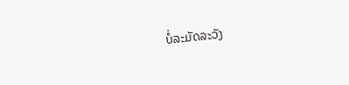ບໍ່ລະມັດລະວັງ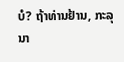ບໍ? ຖ້າທ່ານຢ້ານ, ກະລຸນາ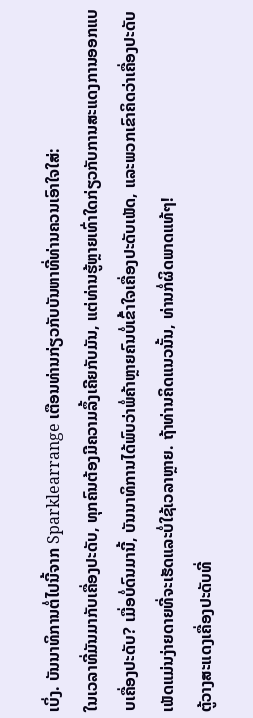ເບິ່ງ. ບັນນາທິການຕໍ່ໄປນີ້ຈາກ Sparklearrange ເຕືອນທ່ານກ່ຽວກັບບັນຫາທີ່ທ່ານຄວນເອົາໃຈໃສ່:
ໃນເວລາທີ່ມັນມາກັບເຄື່ອງປະດັບ, ທຸກຄົນຕ້ອງມີຄວາມລຶ້ງເຄີຍກັບມັນ, ແຕ່ທ່ານຮູ້ຫຼາຍເທົ່າໃດກ່ຽວກັບການສະແດງການອອກແບບເຄື່ອງປະດັບ? ເມື່ອບໍ່ດົນມານີ້, ບັນນາທິການໄດ້ພົບວ່າພໍ່ຄ້າຫຼາຍຄົນບໍ່ເຂົ້າໃຈເຄື່ອງປະດັບເພັດ, ແລະພວກເຂົາຄິດວ່າເຄື່ອງປະດັບເພັດແມ່ນງ່າຍດາຍທີ່ຈະເຮັດແລະບໍ່ໃຊ້ເວລາຫຼາຍ. ຖ້າທ່ານຄິດແນວນັ້ນ, ທ່ານກໍ່ຜິດພາດແທ້ໆ!
ຕູ້ວາງສະແດງເຄື່ອງປະດັບທີ່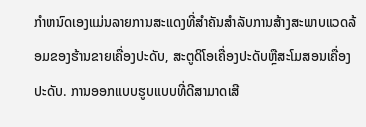ກໍາຫນົດເອງແມ່ນລາຍການສະແດງທີ່ສໍາຄັນສໍາລັບການສ້າງສະພາບແວດລ້ອມຂອງຮ້ານຂາຍເຄື່ອງປະດັບ, ສະຕູດິໂອເຄື່ອງປະດັບຫຼືສະໂມສອນເຄື່ອງປະດັບ. ການອອກແບບຮູບແບບທີ່ດີສາມາດເສີ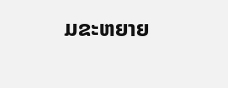ມຂະຫຍາຍ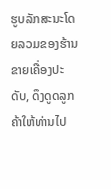ຮູບລັກສະນະໂດຍລວມຂອງຮ້ານຂາຍເຄື່ອງປະດັບ, ດຶງດູດລູກຄ້າໃຫ້ທ່ານໄປ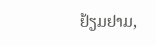ຢ້ຽມຢາມ,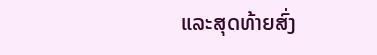ແລະສຸດທ້າຍສົ່ງ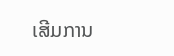ເສີມການ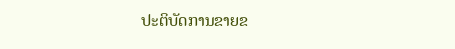ປະຕິບັດການຂາຍຂ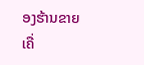ອງຮ້ານຂາຍເຄື່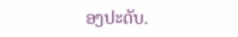ອງປະດັບ.